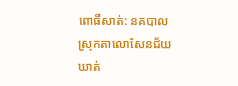ពោធិ៍សាត់: នគបាលស្រុកតាលោសែនជ័យ ឃាត់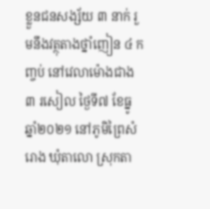ខ្លួនជនសង្ស័យ ៣ នាក់ រួមនឹងវត្ថុតាងថ្នាំញៀន ៤ កញ្ចប់ នៅវេលាម៉ោងជាង ៣ រសៀល ថ្ងៃទី៧ ខែធ្នូ ឆ្នាំ២០២១ នៅភូមិព្រៃសំរោង ឃុំតាលោ ស្រុកតា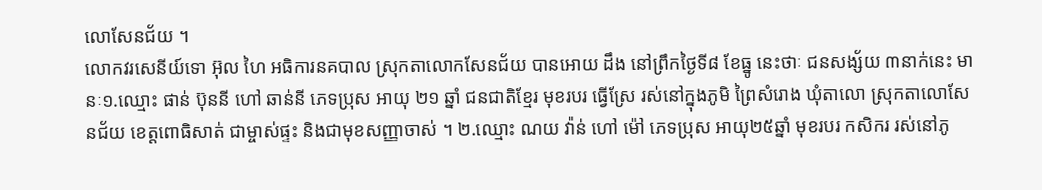លោសែនជ័យ ។
លោកវរសេនីយ៍ទោ អ៊ុល ហៃ អធិការនគបាល ស្រុកតាលោកសែនជ័យ បានអោយ ដឹង នៅព្រឹកថ្ងៃទី៨ ខែធ្នូ នេះថាៈ ជនសង្ស័យ ៣នាក់នេះ មានៈ១.ឈ្មោះ ផាន់ ប៊ុននី ហៅ ឆាន់នី ភេទប្រុស អាយុ ២១ ឆ្នាំ ជនជាតិខ្មែរ មុខរបរ ធ្វើស្រែ រស់នៅក្នុងភូមិ ព្រៃសំរោង ឃុំតាលោ ស្រុកតាលោសែនជ័យ ខេត្តពោធិសាត់ ជាម្ចាស់ផ្ទះ និងជាមុខសញ្ញាចាស់ ។ ២.ឈ្មោះ ណយ វ៉ាន់ ហៅ ម៉ៅ ភេទប្រុស អាយុ២៥ឆ្នាំ មុខរបរ កសិករ រស់នៅភូ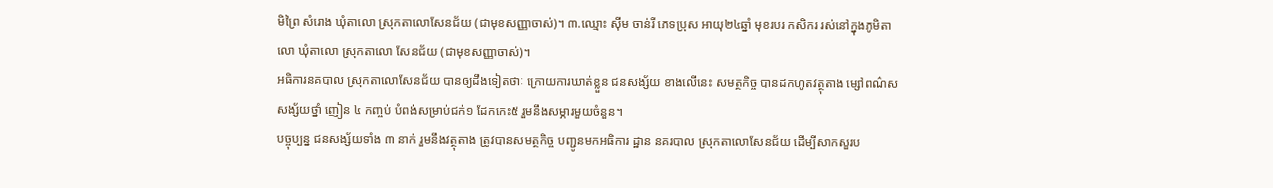មិព្រៃ សំរោង ឃុំតាលោ ស្រុកតាលោសែនជ័យ (ជាមុខសញ្ញាចាស់)។ ៣.ឈ្មោះ ស៊ីម ចាន់រី ភេទប្រុស អាយុ២៤ឆ្នាំ មុខរបរ កសិករ រស់នៅក្នុងភូមិតាលោ ឃុំតាលោ ស្រុកតាលោ សែនជ័យ (ជាមុខសញ្ញាចាស់)។
អធិការនគបាល ស្រុកតាលោសែនជ័យ បានឲ្យដឹងទៀតថាៈ ក្រោយការឃាត់ខ្លួន ជនសង្ស័យ ខាងលើនេះ សមត្ថកិច្ច បានដកហូតវត្ថុតាង ម្សៅពណ៌ស សង្ស័យថ្នាំ ញៀន ៤ កញ្ចប់ បំពង់សម្រាប់ជក់១ ដែកកេះ៥ រួមនឹងសម្ភារមួយចំនួន។
បច្ចុប្បន្ន ជនសង្ស័យទាំង ៣ នាក់ រួមនឹងវត្ថុតាង ត្រូវបានសមត្ថកិច្ច បញ្ជូនមកអធិការ ដ្ឋាន នគរបាល ស្រុកតាលោសែនជ័យ ដើម្បីសាកសួរប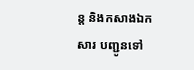ន្ត និងកសាងឯកសារ បញ្ជូនទៅ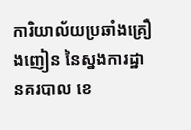ការិយាល័យប្រឆាំងគ្រឿងញៀន នៃស្នងការដ្ឋានគរបាល ខេ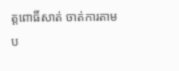ត្តពោធិ៍សាត់ ចាត់ការតាមប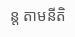ន្ត តាមនីតិ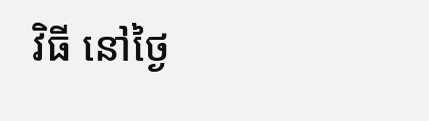វិធី នៅថ្ងៃ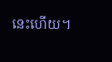នេះហើយ។